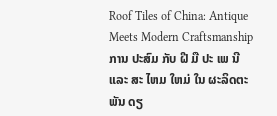Roof Tiles of China: Antique Meets Modern Craftsmanship
ການ ປະສົມ ກັບ ຝີ ມື ປະ ເພ ນີ ແລະ ສະ ໄຫມ ໃຫມ່ ໃນ ຜະລິດຕະພັນ ດຽ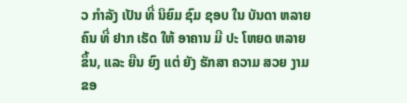ວ ກໍາລັງ ເປັນ ທີ່ ນິຍົມ ຊົມ ຊອບ ໃນ ບັນດາ ຫລາຍ ຄົນ ທີ່ ຢາກ ເຮັດ ໃຫ້ ອາຄານ ມີ ປະ ໂຫຍດ ຫລາຍ ຂຶ້ນ, ແລະ ຍືນ ຍົງ ແຕ່ ຍັງ ຮັກສາ ຄວາມ ສວຍ ງາມ ຂອ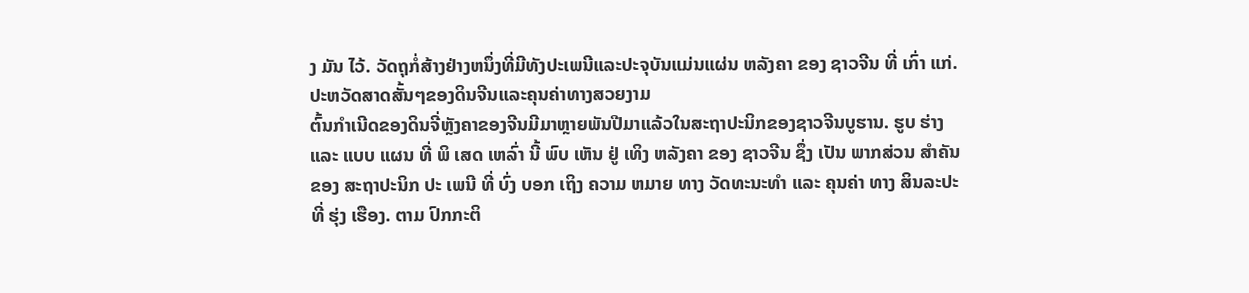ງ ມັນ ໄວ້. ວັດຖຸກໍ່ສ້າງຢ່າງຫນຶ່ງທີ່ມີທັງປະເພນີແລະປະຈຸບັນແມ່ນແຜ່ນ ຫລັງຄາ ຂອງ ຊາວຈີນ ທີ່ ເກົ່າ ແກ່.
ປະຫວັດສາດສັ້ນໆຂອງດິນຈີນແລະຄຸນຄ່າທາງສວຍງາມ
ຕົ້ນກໍາເນີດຂອງດິນຈີ່ຫຼັງຄາຂອງຈີນມີມາຫຼາຍພັນປີມາແລ້ວໃນສະຖາປະນິກຂອງຊາວຈີນບູຮານ. ຮູບ ຮ່າງ ແລະ ແບບ ແຜນ ທີ່ ພິ ເສດ ເຫລົ່າ ນີ້ ພົບ ເຫັນ ຢູ່ ເທິງ ຫລັງຄາ ຂອງ ຊາວຈີນ ຊຶ່ງ ເປັນ ພາກສ່ວນ ສໍາຄັນ ຂອງ ສະຖາປະນິກ ປະ ເພນີ ທີ່ ບົ່ງ ບອກ ເຖິງ ຄວາມ ຫມາຍ ທາງ ວັດທະນະທໍາ ແລະ ຄຸນຄ່າ ທາງ ສິນລະປະ ທີ່ ຮຸ່ງ ເຮືອງ. ຕາມ ປົກກະຕິ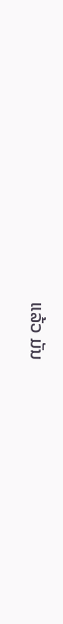ແລ້ວ ມັນ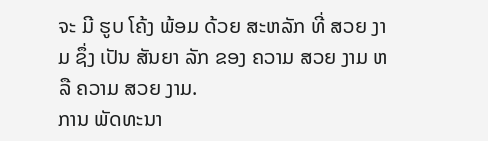ຈະ ມີ ຮູບ ໂຄ້ງ ພ້ອມ ດ້ວຍ ສະຫລັກ ທີ່ ສວຍ ງາມ ຊຶ່ງ ເປັນ ສັນຍາ ລັກ ຂອງ ຄວາມ ສວຍ ງາມ ຫລື ຄວາມ ສວຍ ງາມ.
ການ ພັດທະນາ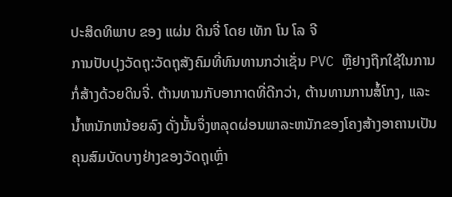ປະສິດທິພາບ ຂອງ ແຜ່ນ ດິນຈີ່ ໂດຍ ເທັກ ໂນ ໂລ ຈີ
ການປັບປຸງວັດຖຸ:ວັດຖຸສັງຄົມທີ່ທົນທານກວ່າເຊັ່ນ PVC ຫຼືຢາງຖືກໃຊ້ໃນການກໍ່ສ້າງດ້ວຍດິນຈີ່. ຕ້ານທານກັບອາກາດທີ່ດີກວ່າ, ຕ້ານທານການສໍ້ໂກງ, ແລະ ນ້ຳຫນັກຫນ້ອຍລົງ ດັ່ງນັ້ນຈຶ່ງຫລຸດຜ່ອນພາລະຫນັກຂອງໂຄງສ້າງອາຄານເປັນຄຸນສົມບັດບາງຢ່າງຂອງວັດຖຸເຫຼົ່າ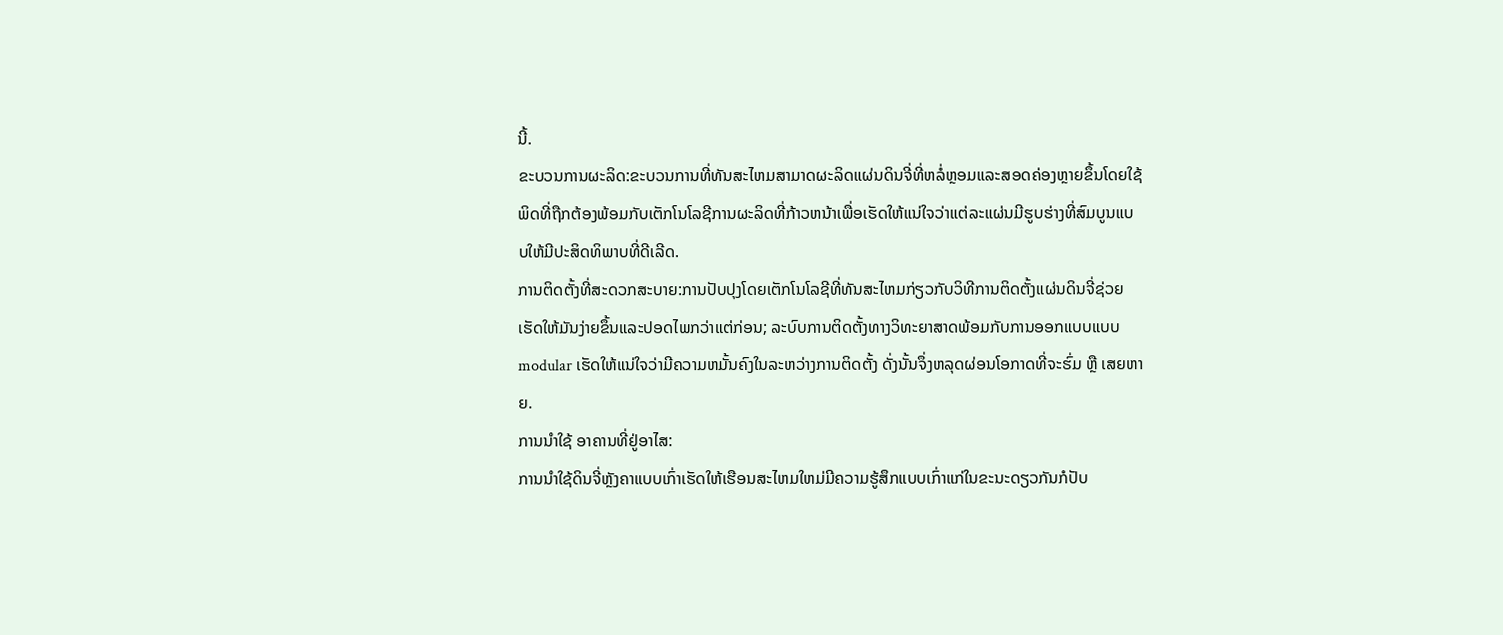ນີ້.
ຂະບວນການຜະລິດ:ຂະບວນການທີ່ທັນສະໄຫມສາມາດຜະລິດແຜ່ນດິນຈີ່ທີ່ຫລໍ່ຫຼອມແລະສອດຄ່ອງຫຼາຍຂຶ້ນໂດຍໃຊ້ພິດທີ່ຖືກຕ້ອງພ້ອມກັບເຕັກໂນໂລຊີການຜະລິດທີ່ກ້າວຫນ້າເພື່ອເຮັດໃຫ້ແນ່ໃຈວ່າແຕ່ລະແຜ່ນມີຮູບຮ່າງທີ່ສົມບູນແບບໃຫ້ມີປະສິດທິພາບທີ່ດີເລີດ.
ການຕິດຕັ້ງທີ່ສະດວກສະບາຍ:ການປັບປຸງໂດຍເຕັກໂນໂລຊີທີ່ທັນສະໄຫມກ່ຽວກັບວິທີການຕິດຕັ້ງແຜ່ນດິນຈີ່ຊ່ວຍເຮັດໃຫ້ມັນງ່າຍຂຶ້ນແລະປອດໄພກວ່າແຕ່ກ່ອນ; ລະບົບການຕິດຕັ້ງທາງວິທະຍາສາດພ້ອມກັບການອອກແບບແບບ modular ເຮັດໃຫ້ແນ່ໃຈວ່າມີຄວາມຫມັ້ນຄົງໃນລະຫວ່າງການຕິດຕັ້ງ ດັ່ງນັ້ນຈຶ່ງຫລຸດຜ່ອນໂອກາດທີ່ຈະຮົ່ມ ຫຼື ເສຍຫາຍ.
ການນໍາໃຊ້ ອາຄານທີ່ຢູ່ອາໄສ:
ການນໍາໃຊ້ດິນຈີ່ຫຼັງຄາແບບເກົ່າເຮັດໃຫ້ເຮືອນສະໄຫມໃຫມ່ມີຄວາມຮູ້ສຶກແບບເກົ່າແກ່ໃນຂະນະດຽວກັນກໍປັບ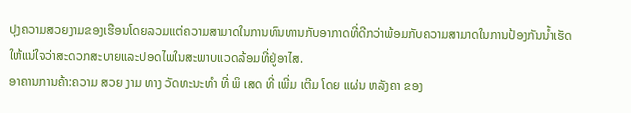ປຸງຄວາມສວຍງາມຂອງເຮືອນໂດຍລວມແຕ່ຄວາມສາມາດໃນການທົນທານກັບອາກາດທີ່ດີກວ່າພ້ອມກັບຄວາມສາມາດໃນການປ້ອງກັນນໍ້າເຮັດໃຫ້ແນ່ໃຈວ່າສະດວກສະບາຍແລະປອດໄພໃນສະພາບແວດລ້ອມທີ່ຢູ່ອາໄສ.
ອາຄານການຄ້າ:ຄວາມ ສວຍ ງາມ ທາງ ວັດທະນະທໍາ ທີ່ ພິ ເສດ ທີ່ ເພີ່ມ ເຕີມ ໂດຍ ແຜ່ນ ຫລັງຄາ ຂອງ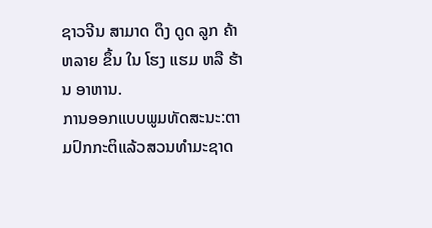ຊາວຈີນ ສາມາດ ດຶງ ດູດ ລູກ ຄ້າ ຫລາຍ ຂຶ້ນ ໃນ ໂຮງ ແຮມ ຫລື ຮ້ານ ອາຫານ.
ການອອກແບບພູມທັດສະນະ:ຕາມປົກກະຕິແລ້ວສວນທໍາມະຊາດ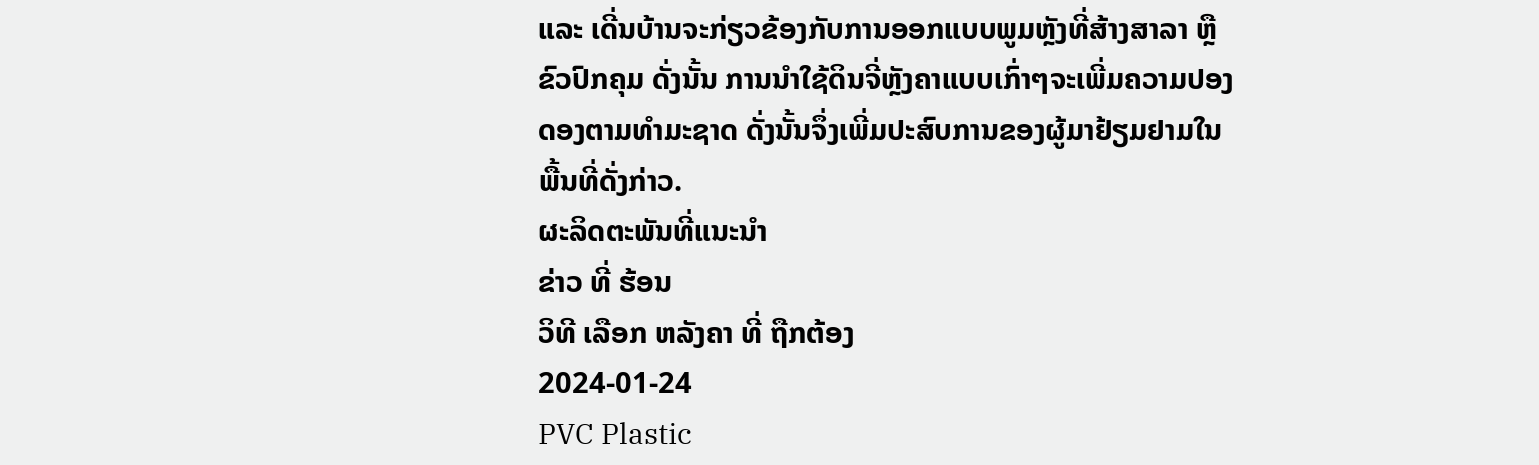ແລະ ເດີ່ນບ້ານຈະກ່ຽວຂ້ອງກັບການອອກແບບພູມຫຼັງທີ່ສ້າງສາລາ ຫຼື ຂົວປົກຄຸມ ດັ່ງນັ້ນ ການນໍາໃຊ້ດິນຈີ່ຫຼັງຄາແບບເກົ່າໆຈະເພີ່ມຄວາມປອງດອງຕາມທໍາມະຊາດ ດັ່ງນັ້ນຈຶ່ງເພີ່ມປະສົບການຂອງຜູ້ມາຢ້ຽມຢາມໃນພື້ນທີ່ດັ່ງກ່າວ.
ຜະລິດຕະພັນທີ່ແນະນໍາ
ຂ່າວ ທີ່ ຮ້ອນ
ວິທີ ເລືອກ ຫລັງຄາ ທີ່ ຖືກຕ້ອງ
2024-01-24
PVC Plastic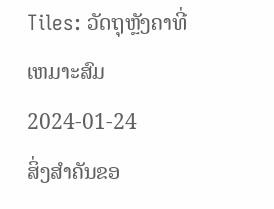Tiles: ວັດຖຸຫຼັງຄາທີ່ເຫມາະສົມ
2024-01-24
ສິ່ງສໍາຄັນຂອ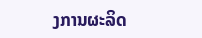ງການຜະລິດ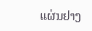ແຜ່ນຢາງ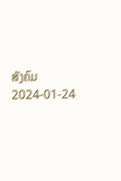ສັງຄົມ
2024-01-24